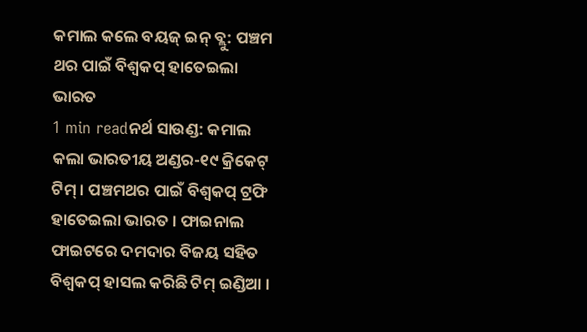କମାଲ କଲେ ବୟଜ୍ ଇନ୍ ବ୍ଲୁ: ପଞ୍ଚମ ଥର ପାଇଁ ବିଶ୍ୱକପ୍ ହାତେଇଲା ଭାରତ
1 min readନର୍ଥ ସାଉଣ୍ଡ: କମାଲ କଲା ଭାରତୀୟ ଅଣ୍ଡର-୧୯ କ୍ରିକେଟ୍ ଟିମ୍ । ପଞ୍ଚମଥର ପାଇଁ ବିଶ୍ୱକପ୍ ଟ୍ରଫି ହାତେଇଲା ଭାରତ । ଫାଇନାଲ ଫାଇଟରେ ଦମଦାର ବିଜୟ ସହିତ ବିଶ୍ୱକପ୍ ହାସଲ କରିଛି ଟିମ୍ ଇଣ୍ଡିଆ ।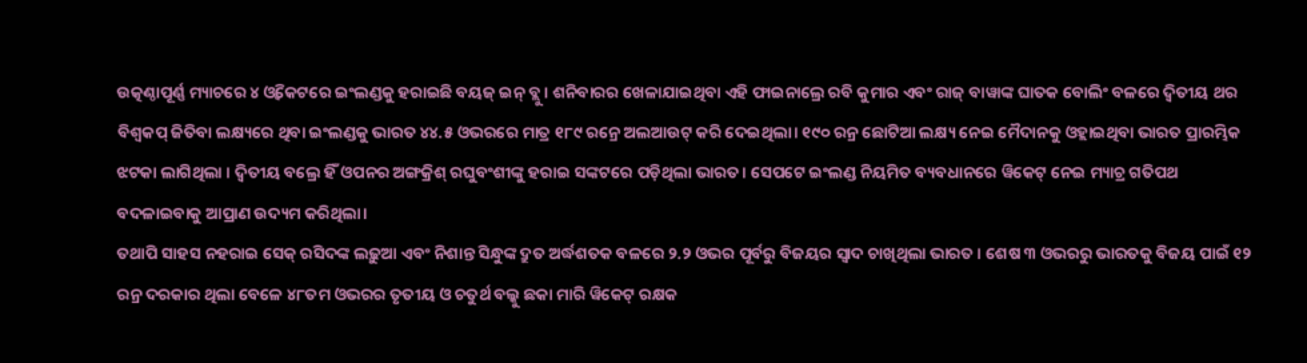ଉତ୍କଣ୍ଠାପୂର୍ଣ୍ଣ ମ୍ୟାଚରେ ୪ ଓ୍ୱିକେଟରେ ଇଂଲଣ୍ଡକୁ ହରାଇଛି ବୟଜ୍ ଇନ୍ ବ୍ଲୁ । ଶନିବାରର ଖେଳାଯାଇଥିବା ଏହି ଫାଇନାଲ୍ରେ ରବି କୁମାର ଏବଂ ରାଜ୍ ବାୱାଙ୍କ ଘାତକ ବୋଲିଂ ବଳରେ ଦ୍ୱିତୀୟ ଥର ବିଶ୍ୱକପ୍ ଜିତିବା ଲକ୍ଷ୍ୟରେ ଥିବା ଇଂଲଣ୍ଡକୁ ଭାରତ ୪୪.୫ ଓଭରରେ ମାତ୍ର ୧୮୯ ରନ୍ରେ ଅଲଆଉଟ୍ କରି ଦେଇଥିଲା। ୧୯୦ ରନ୍ର ଛୋଟିଆ ଲକ୍ଷ୍ୟ ନେଇ ମୈଦାନକୁ ଓହ୍ଲାଇଥିବା ଭାରତ ପ୍ରାରମ୍ଭିକ ଝଟକା ଲାଗିଥିଲା । ଦ୍ୱିତୀୟ ବଲ୍ରେ ହିଁ ଓପନର ଅଙ୍ଗକ୍ରିଶ୍ ରଘୁବଂଶୀଙ୍କୁ ହରାଇ ସଙ୍କଟରେ ପଡ଼ିଥିଲା ଭାରତ। ସେପଟେ ଇଂଲଣ୍ଡ ନିୟମିତ ବ୍ୟବଧାନରେ ୱିକେଟ୍ ନେଇ ମ୍ୟାଚ୍ର ଗତିପଥ ବଦଳାଇବାକୁ ଆପ୍ରାଣ ଉଦ୍ୟମ କରିଥିଲା।
ତଥାପି ସାହସ ନହରାଇ ସେକ୍ ରସିଦଙ୍କ ଲଢ଼ୁଆ ଏବଂ ନିଶାନ୍ତ ସିନ୍ଧୁଙ୍କ ଦ୍ରୁତ ଅର୍ଦ୍ଧଶତକ ବଳରେ ୨.୨ ଓଭର ପୂର୍ବରୁ ବିଜୟର ସ୍ୱାଦ ଚାଖିଥିଲା ଭାରତ । ଶେଷ ୩ ଓଭରରୁ ଭାରତକୁ ବିଜୟ ପାଇଁ ୧୨ ରନ୍ର ଦରକାର ଥିଲା ବେଳେ ୪୮ତମ ଓଭରର ତୃତୀୟ ଓ ଚତୁର୍ଥ ବଲ୍କୁ ଛକା ମାରି ୱିକେଟ୍ ରକ୍ଷକ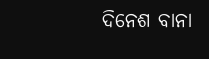ଦିନେଶ ବାନା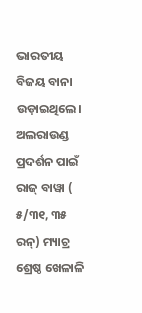ଭାରତୀୟ ବିଜୟ ବାନା ଉଡ଼ାଇଥିଲେ। ଅଲରାଉଣ୍ଡ ପ୍ରଦର୍ଶନ ପାଇଁ ରାଜ୍ ବାୱା ( ୫/୩୧, ୩୫ ରନ୍) ମ୍ୟାଚ୍ର ଶ୍ରେଷ୍ଠ ଖେଳାଳି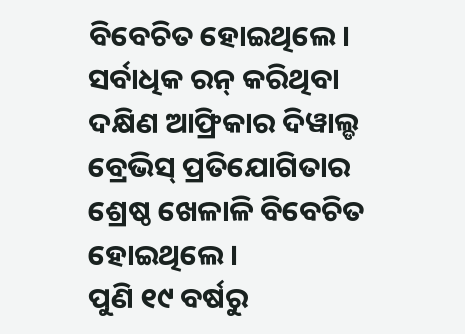ବିବେଚିତ ହୋଇଥିଲେ। ସର୍ବାଧିକ ରନ୍ କରିଥିବା ଦକ୍ଷିଣ ଆଫ୍ରିକାର ଦିୱାଲ୍ଡ ବ୍ରେଭିସ୍ ପ୍ରତିଯୋଗିତାର ଶ୍ରେଷ୍ଠ ଖେଳାଳି ବିବେଚିତ ହୋଇଥିଲେ।
ପୁଣି ୧୯ ବର୍ଷରୁ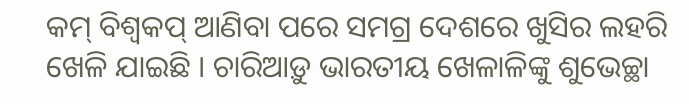କମ୍ ବିଶ୍ୱକପ୍ ଆଣିବା ପରେ ସମଗ୍ର ଦେଶରେ ଖୁସିର ଲହରି ଖେଳି ଯାଇଛି । ଚାରିଆଡ଼ୁ ଭାରତୀୟ ଖେଳାଳିଙ୍କୁ ଶୁଭେଚ୍ଛା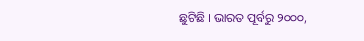ଛୁଟିଛି । ଭାରତ ପୂର୍ବରୁ ୨୦୦୦,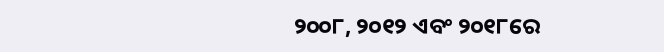୨୦୦୮, ୨୦୧୨ ଏବଂ ୨୦୧୮ରେ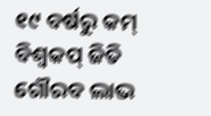୧୯ ବର୍ଷରୁ କମ୍ ବିଶ୍ୱକପ୍ ଜିତି ଗୌରବ ଲାଭ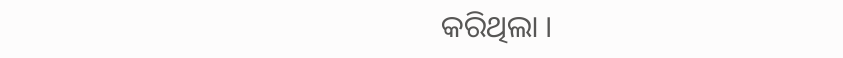କରିଥିଲା ।